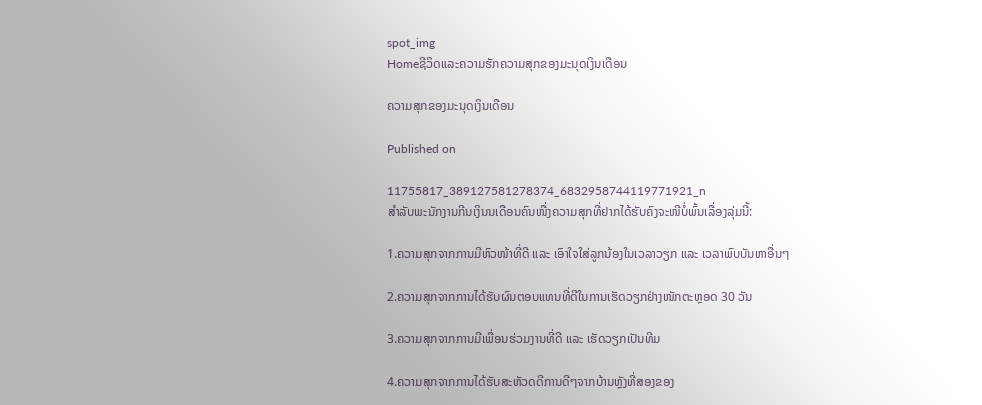spot_img
Homeຊີວິດແລະຄວາມຮັກຄວາມສຸກຂອງມະນຸດເງິນເດືອນ

ຄວາມສຸກຂອງມະນຸດເງິນເດືອນ

Published on

11755817_389127581278374_6832958744119771921_n
ສໍາລັບພະນັກງານກີນເງິນນເດືອນຄົນໜື່ງຄວາມສຸກທີ່ຢາກໄດ້ຮັບຄົງຈະໜີບໍ່ພົ້ນເລື່ອງລຸ່ມນີ້:

1.ຄວາມສຸກຈາກການມີຫົວໜ້າທີ່ດີ ແລະ ເອົາໃຈໃສ່ລູກນ້ອງໃນເວລາວຽກ ແລະ ເວລາພົບບັນຫາອື່ນໆ

2.ຄວາມສຸກຈາກການໄດ້ຮັບຜົນຕອບແທນທີ່ດີໃນການເຮັດວຽກຢ່າງໜັກຕະຫຼອດ 30 ວັນ

3.ຄວາມສຸກຈາກການມີເພື່ອນຮ່ວມງານທີ່ດີ ແລະ ເຮັດວຽກເປັນທີມ

4.ຄວາມສຸກຈາກການໄດ້ຮັບສະຫັວດດີການດີໆຈາກບ້ານຫຼັງທີ່ສອງຂອງ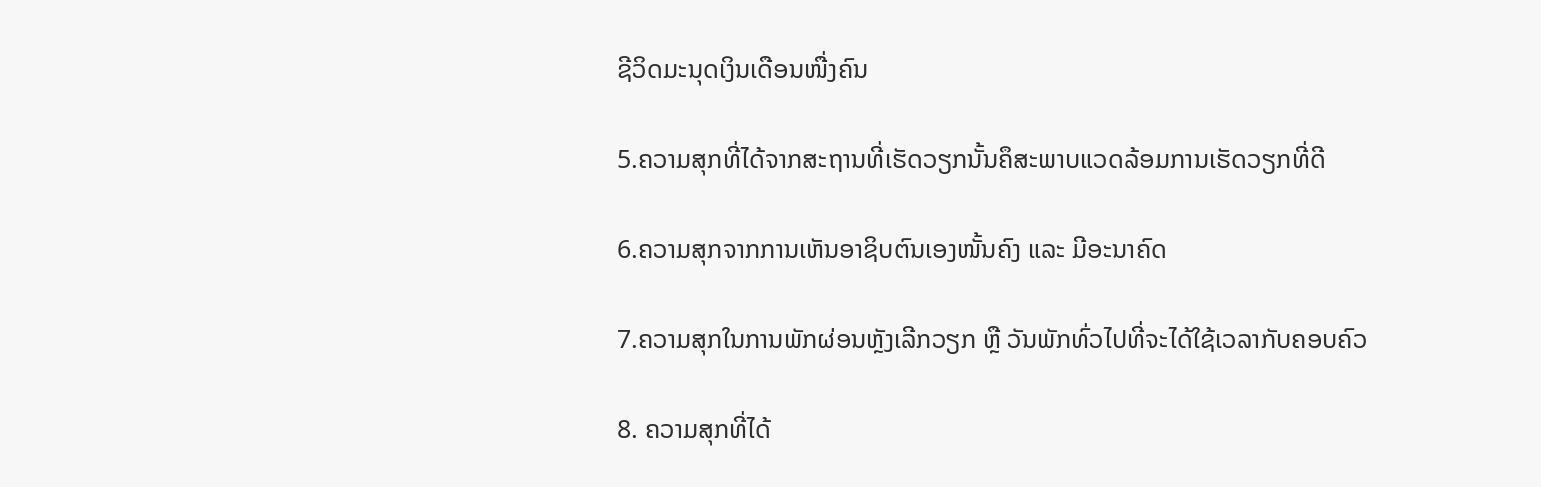ຊີວິດມະນຸດເງິນເດືອນໜື່ງຄົນ

5.ຄວາມສຸກທີ່ໄດ້ຈາກສະຖານທີ່ເຮັດວຽກນັ້ນຄຶສະພາບແວດລ້ອມການເຮັດວຽກທີ່ດີ

6.ຄວາມສຸກຈາກການເຫັນອາຊິບຕົນເອງໜັ້ນຄົງ ແລະ ມີອະນາຄົດ

7.ຄວາມສຸກໃນການພັກຜ່ອນຫຼັງເລີກວຽກ ຫຼື ວັນພັກທົ່ວໄປທີ່ຈະໄດ້ໃຊ້ເວລາກັບຄອບຄົວ

8. ຄວາມສຸກທີ່ໄດ້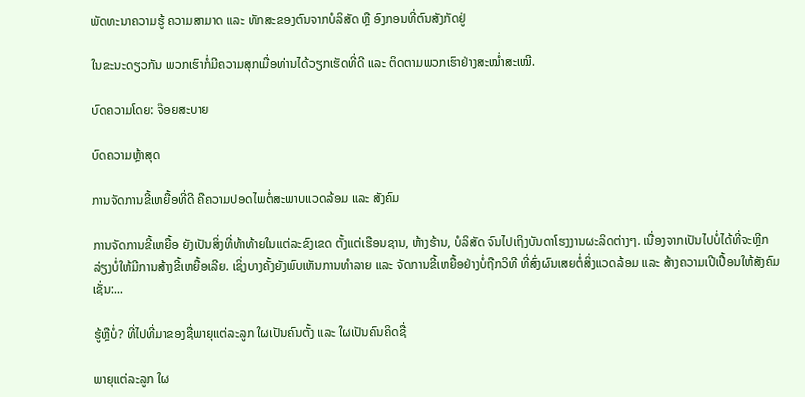ພັດທະນາຄວາມຮູ້ ຄວາມສາມາດ ແລະ ທັກສະຂອງຕົນຈາກບໍລິສັດ ຫຼື ອົງກອນທີ່ຕົນສັງກັດຢູ່

ໃນຂະນະດຽວກັນ ພວກເຮົາກໍ່ມີຄວາມສຸກເມື່ອທ່ານໄດ້ວຽກເຮັດທີ່ດີ ແລະ ຕິດຕາມພວກເຮົາຢ່າງສະໝໍ່າສະເໝີ.

ບົດຄວາມໂດຍ: ຈ໊ອຍສະບາຍ

ບົດຄວາມຫຼ້າສຸດ

ການຈັດການຂີ້ເຫຍື້ອທີ່ດີ ຄືຄວາມປອດໄພຕໍ່ສະພາບແວດລ້ອມ ແລະ ສັງຄົມ

ການຈັດການຂີ້ເຫຍື້ອ ຍັງເປັນສິ່ງທີ່ທ້າທ້າຍໃນແຕ່ລະຂົງເຂດ ຕັ້ງແຕ່ເຮືອນຊານ, ຫ້າງຮ້ານ, ບໍລິສັດ ຈົນໄປເຖິງບັນດາໂຮງງານຜະລິດຕ່າງໆ. ເນື່ອງຈາກເປັນໄປບໍ່ໄດ້ທີ່ຈະຫຼີກລ່ຽງບໍ່ໃຫ້ມີການສ້າງຂີ້ເຫຍື້ອເລີຍ. ເຊິ່ງບາງຄັ້ງຍັງພົບເຫັນການທຳລາຍ ແລະ ຈັດການຂີ້ເຫຍື້ອຢ່າງບໍ່ຖືກວິທີ ທີ່ສົ່ງຜົນເສຍຕໍ່ສິ່ງແວດລ້ອມ ແລະ ສ້າງຄວາມເປີເປື້ອນໃຫ້ສັງຄົມ ເຊັ່ນ:...

ຮູ້ຫຼືບໍ່? ທີ່ໄປທີ່ມາຂອງຊື່ພາຍຸແຕ່ລະລູກ ໃຜເປັນຄົນຕັ້ງ ແລະ ໃຜເປັນຄົນຄິດຊື່

ພາຍຸແຕ່ລະລູກ ໃຜ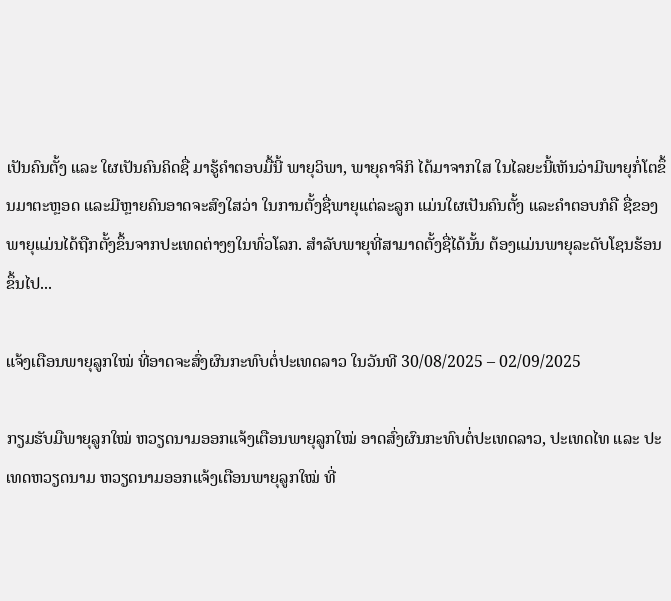ເປັນຄົນຕັ້ງ ແລະ ໃຜເປັນຄົນຄິດຊື່ ມາຮູ້ຄຳຕອບມື້ນີ້ ພາຍຸວິພາ, ພາຍຸຄາຈິກິ ໄດ້ມາຈາກໃສ ໃນໄລຍະນີ້ເຫັນວ່າມີພາຍຸກໍ່ໂຕຂຶ້ນມາຕະຫຼອດ ແລະມີຫຼາຍຄົນອາດຈະສົງໃສວ່າ ໃນການຕັ້ງຊື່ພາຍຸແຕ່ລະລູກ ແມ່ນໃຜເປັນຄົນຕັ້ງ ແລະຄໍາຕອບກໍຄື ຊື່ຂອງພາຍຸແມ່ນໄດ້ຖືກຕັ້ງຂຶ້ນຈາກປະເທດຕ່າງໆໃນທົ່ວໂລກ. ສຳລັບພາຍຸທີ່ສາມາດຕັ້ງຊື່ໄດ້ນັ້ນ ຕ້ອງແມ່ນພາຍຸລະດັບໂຊນຮ້ອນຂຶ້ນໄປ...

ແຈ້ງເຕືອນພາຍຸລູກໃໝ່ ທີ່ອາດຈະສົ່ງຜົນກະທົບຕໍ່ປະເທດລາວ ໃນວັນທີ 30/08/2025 – 02/09/2025

ກຽມຮັບມືພາຍຸລູກໃໝ່ ຫວຽດນາມອອກແຈ້ງເຕືອນພາຍຸລູກໃໝ່ ອາດສົ່ງຜົນກະທົບຕໍ່ປະເທດລາວ, ປະເທດໄທ ແລະ ປະເທດຫວຽດນາມ ຫວຽດນາມອອກແຈ້ງເຕືອນພາຍຸລູກໃໝ່ ທີ່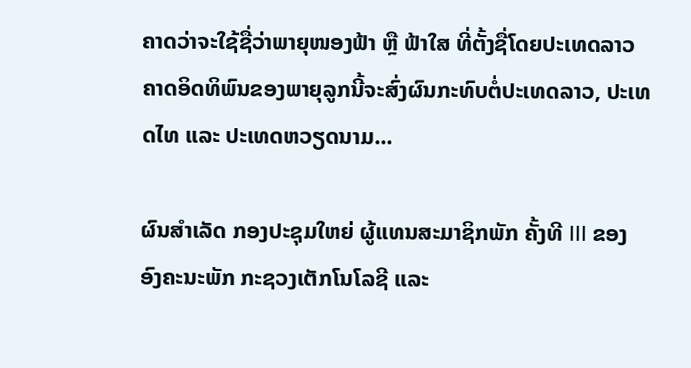ຄາດວ່າຈະໃຊ້ຊື່ວ່າພາຍຸໜອງຟ້າ ຫຼື ຟ້າໃສ ທີ່ຕັ້ງຊື່ໂດຍປະເທດລາວ ຄາດອິດທິພົນຂອງພາຍຸລູກນີ້ຈະສົ່ງຜົນກະທົບຕໍ່ປະເທດລາວ, ປະເທດໄທ ແລະ ປະເທດຫວຽດນາມ...

ຜົນສໍາເລັດ ກອງປະຊຸມໃຫຍ່ ຜູ້ແທນສະມາຊິກພັກ ຄັ້ງທີ III ຂອງ ອົງຄະນະພັກ ກະຊວງເຕັກໂນໂລຊີ ແລະ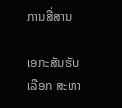ການສື່ສານ

ເອກະສັນຮັບເລືອກ ສະຫາ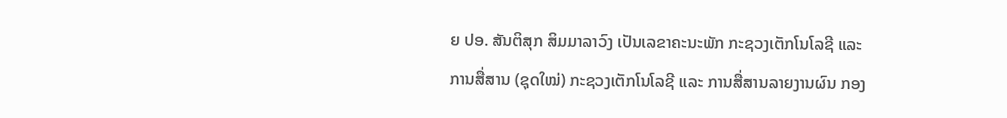ຍ ປອ. ສັນຕິສຸກ ສິມມາລາວົງ ເປັນເລຂາຄະນະພັກ ກະຊວງເຕັກໂນໂລຊີ ແລະ ການສື່ສານ (ຊຸດໃໝ່) ກະຊວງເຕັກໂນໂລຊີ ແລະ ການສື່ສານລາຍງານຜົນ ກອງ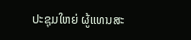ປະຊຸມໃຫຍ່ ຜູ້ແທນສະ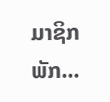ມາຊິກພັກ...